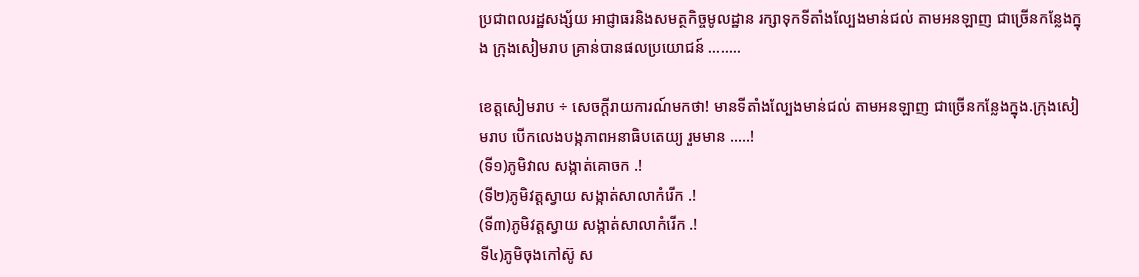ប្រជាពលរដ្ឋសង្ស័យ អាជ្ញាធរនិងសមត្ថកិច្ចមូលដ្ឋាន រក្សាទុកទីតាំងល្បែងមាន់ជល់ តាមអនឡាញ ជាច្រើនកន្លែងក្នុង ក្រុងសៀមរាប គ្រាន់បានផលប្រយោជន៍ ……..

ខេត្តសៀមរាប ÷ សេចក្តីរាយការណ៍មកថា! មានទីតាំងល្បែងមាន់ជល់ តាមអនឡាញ ជាច្រើនកន្លែងក្នុង.ក្រុងសៀមរាប បើកលេងបង្កភាពអនាធិបតេយ្យ រួមមាន …..!
(ទី១)ភូមិវាល សង្កាត់គោចក .!
(ទី២)ភូមិវត្តស្វាយ សង្កាត់សាលាកំរើក .!
(ទី៣)ភូមិវត្តស្វាយ សង្កាត់សាលាកំរើក .!
ទី៤)ភូមិចុងកៅស៊ូ ស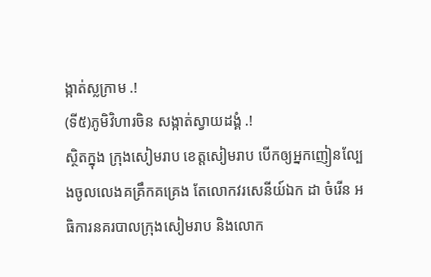ង្កាត់ស្លក្រាម .!
(ទី៥)ភូមិវិហារចិន សង្កាត់ស្វាយដង្គំ .!
ស្ថិតក្នុង ក្រុងសៀមរាប ខេត្តសៀមរាប បើកឲ្យអ្នកញៀនល្បែងចូលលេងគគ្រឹកគគ្រេង តែលោកវរសេនីយ៍ឯក ដា ចំរើន អធិការនគរបាលក្រុងសៀមរាប និងលោក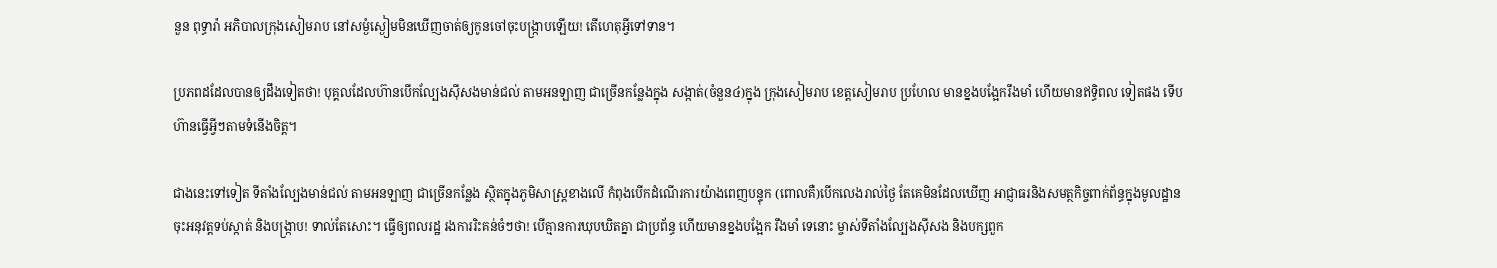នួន ពុទ្ធារ៉ា អភិបាលក្រុងសៀមរាប នៅសម្ងំស្ងៀមមិនឃើញចាត់ឲ្យកូនចៅចុះបង្ក្រាបឡើយ! តើហេតុអ្វីទៅទាន។

ប្រភពដដែលបានឲ្យដឹងទៀតថា! បុគ្គលដែលហ៊ានបើកល្បែងសុីសងមាន់ជល់ តាមអនឡាញ ជាច្រើនកន្លែងក្នុង សង្កាត់(ចំនួន៤)ក្នុង ក្រុងសៀមរាប ខេត្តសៀមរាប ប្រហែល មានខ្នងបង្អែករឹងមាំ ហើយមានឥទ្ធិពល ទៀតផង ទើបហ៊ានធ្វើអ្វីៗតាមទំនើងចិត្ត។

ជាងនេះទៅទៀត ទីតាំងល្បែងមាន់ជល់ តាមអនឡាញ ជាច្រើនកន្លែង ស្ថិតក្នុងភូមិសាស្ត្រខាងលើ កំពុងបើកដំណើរការយ៉ាងពេញបន្ទុក (ពោលគឺ)បើកលេងរាល់ថ្ងៃ តែគេមិនដែលឃើញ អាជ្ញាធរនិងសមត្ថកិច្ចពាក់ព័ន្ធក្នុងមូលដ្ឋាន ចុះអនុវត្តទប់ស្កាត់ និងបង្ក្រាប! ទាល់តែសោះ។ ធ្វើឲ្យពលរដ្ឋ រងការរិះគន់ចំៗថា! បើគ្មានការឃុបឃិតគ្នា ជាប្រព័ន្ធ ហើយមានខ្នងបង្អែក រឹងមាំ ទេនោះ ម្ចាស់ទីតាំងល្បែងសុីសង និងបក្សពួក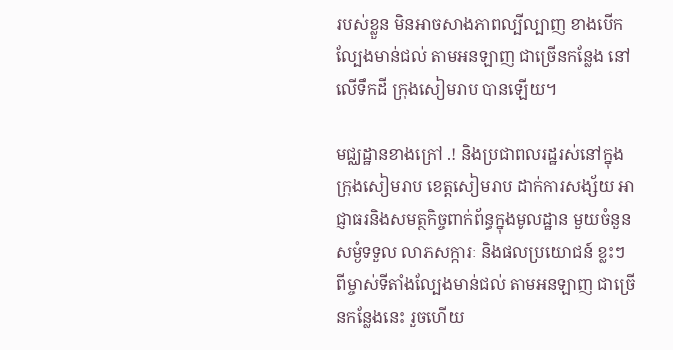របស់ខ្លួន មិនអាចសាងភាពល្បីល្បាញ ខាងបើកល្បែងមាន់ជល់ តាមអនឡាញ ជាច្រើនកន្លែង នៅលើទឹកដី ក្រុងសៀមរាប បានឡើយ។

មជ្ឈដ្ឋានខាងក្រៅ .! និងប្រជាពលរដ្ឋរស់នៅក្នុង ក្រុងសៀមរាប ខេត្តសៀមរាប ដាក់ការសង្ស័យ អាជ្ញាធរនិងសមត្ថកិច្ចពាក់ព័ន្ធក្នុងមូលដ្ឋាន មួយចំនួន សម្ងំទទួល លាភសក្ការៈ និងផលប្រយោជន៍ ខ្លះៗពីម្ចាស់ទីតាំងល្បែងមាន់ជល់ តាមអនឡាញ ជាច្រើនកន្លែងនេះ រួចហើយ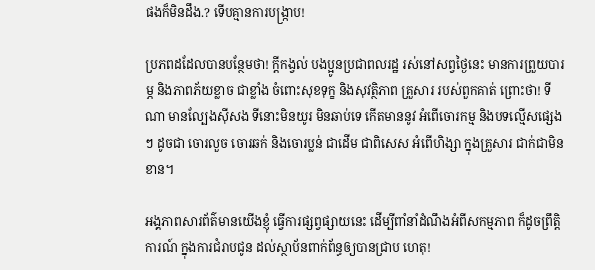ផងក៏មិនដឹង.? ទើបគ្មានការបង្ក្រាប!

ប្រភពដដែលបានបន្ថែមថា! ក្តីកង្វល់ បងប្អូនប្រជាពលរដ្ឋ រស់នៅសព្វថ្ងៃនេះ មានការព្រួយបារម្ភ និងភាពភ័យខ្លាច ជាខ្លាំង ចំពោះសុខទុក្ខ និងសុវត្ថិភាព គ្រួសារ របស់ពួកគាត់ ព្រោះថា! ទីណា មានល្បែងស៊ីសង ទីនោះមិនយូរ មិនឆាប់ទេ កើតមាននូវ អំពើចោរកម្ម និងបទល្មើសផ្សេងៗ ដូចជា ចោរលួច ចោរឆក់ និងចោរប្លន់ ជាដើម ជាពិសេស អំពើហិង្សា ក្នុងគ្រួសារ ជាក់ជាមិនខាន។

អង្គភាពសារព័ត៌មានយើងខ្ញុំ ធ្វើការផ្សព្វផ្សាយនេះ ដើម្បីពាំនាំដំណឹងអំពីសកម្មភាព ក៏ដូចព្រឹត្តិការណ៍ ក្នុងការជំរាបជូន ដល់ស្ថាប័នពាក់ព័ន្ធឲ្យបានជ្រាប ហេតុ!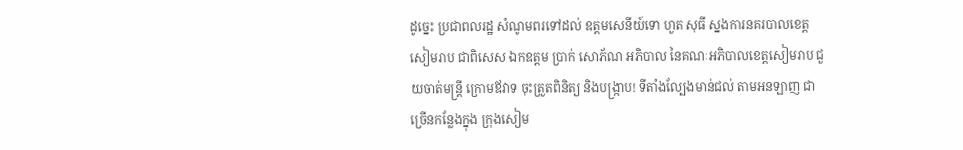ដូច្នេះ ប្រជាពលរដ្ឋ សំណូមពរទៅដល់ ឧត្តមសេនីយ៍ទោ ហួត សុធី ស្នងការនគរបាលខេត្តសៀមរាប ជាពិសេស ឯកឧត្តម ប្រាក់ សោភ័ណ អភិបាល នៃគណៈអភិបាលខេត្តសៀមរាប ជួយចាត់មន្ត្រី ក្រោមឪវាទ ចុះត្រួតពិនិត្យ និងបង្រ្កាប! ទីតាំងល្បែងមាន់ជល់ តាមអនឡាញ ជាច្រើនកន្លែងក្នុង ក្រុងសៀម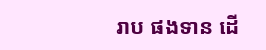រាប ផងទាន ដើ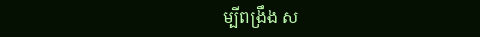ម្បីពង្រឹង ស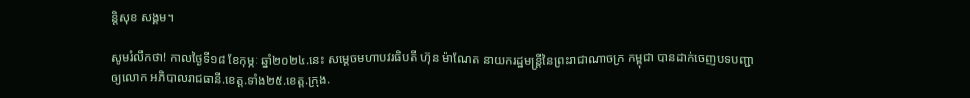ន្តិសុខ សង្គម។

សូមរំលឹកថា! កាលថ្ងៃទី១៨ ខែកុម្ភៈ ឆ្នាំ២០២៤.នេះ សម្តេចមហាបវរធិបតី ហ៊ុន ម៉ាណែត នាយករដ្ឋមន្ត្រីនៃព្រះរាជាណាចក្រ កម្ពុជា បានដាក់ចេញបទបញ្ជាឲ្យលោក អភិបាលរាជធានី.ខេត្ត.ទាំង២៥.ខេត្ត.ក្រុង.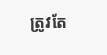ត្រូវតែ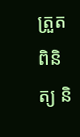ត្រួតពិនិត្យ និ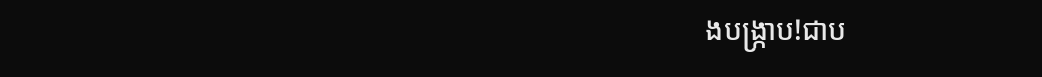ងបង្រ្កាប!ជាប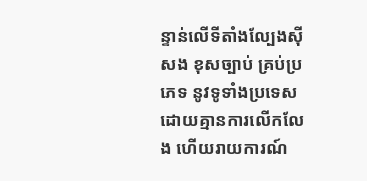ន្ទាន់លើទីតាំងល្បែងសុីសង ខុសច្បាប់ គ្រប់ប្រភេទ នូវទូទាំងប្រទេស ដោយគ្មានការលើកលែង ហើយរាយការណ៍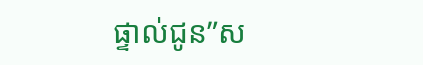ផ្ទាល់ជូន”ស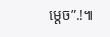ម្តេច”.!៕